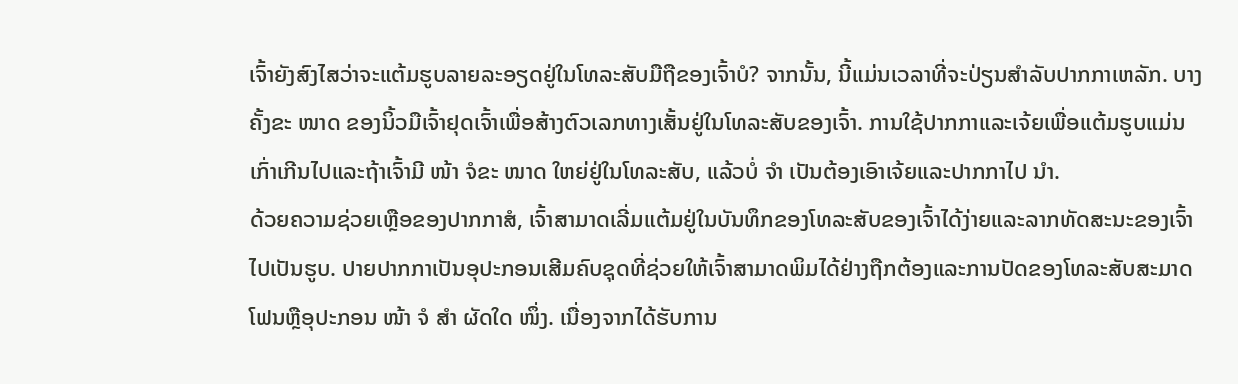ເຈົ້າຍັງສົງໄສວ່າຈະແຕ້ມຮູບລາຍລະອຽດຢູ່ໃນໂທລະສັບມືຖືຂອງເຈົ້າບໍ? ຈາກນັ້ນ, ນີ້ແມ່ນເວລາທີ່ຈະປ່ຽນສໍາລັບປາກກາເຫລັກ. ບາງຄັ້ງຂະ ໜາດ ຂອງນິ້ວມືເຈົ້າຢຸດເຈົ້າເພື່ອສ້າງຕົວເລກທາງເສັ້ນຢູ່ໃນໂທລະສັບຂອງເຈົ້າ. ການໃຊ້ປາກກາແລະເຈ້ຍເພື່ອແຕ້ມຮູບແມ່ນເກົ່າເກີນໄປແລະຖ້າເຈົ້າມີ ໜ້າ ຈໍຂະ ໜາດ ໃຫຍ່ຢູ່ໃນໂທລະສັບ, ແລ້ວບໍ່ ຈຳ ເປັນຕ້ອງເອົາເຈ້ຍແລະປາກກາໄປ ນຳ.
ດ້ວຍຄວາມຊ່ວຍເຫຼືອຂອງປາກກາສໍ, ເຈົ້າສາມາດເລີ່ມແຕ້ມຢູ່ໃນບັນທຶກຂອງໂທລະສັບຂອງເຈົ້າໄດ້ງ່າຍແລະລາກທັດສະນະຂອງເຈົ້າໄປເປັນຮູບ. ປາຍປາກກາເປັນອຸປະກອນເສີມຄົບຊຸດທີ່ຊ່ວຍໃຫ້ເຈົ້າສາມາດພິມໄດ້ຢ່າງຖືກຕ້ອງແລະການປັດຂອງໂທລະສັບສະມາດໂຟນຫຼືອຸປະກອນ ໜ້າ ຈໍ ສຳ ຜັດໃດ ໜຶ່ງ. ເນື່ອງຈາກໄດ້ຮັບການ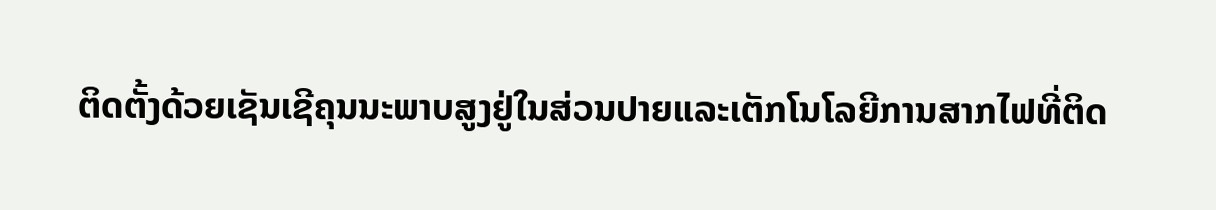ຕິດຕັ້ງດ້ວຍເຊັນເຊີຄຸນນະພາບສູງຢູ່ໃນສ່ວນປາຍແລະເຕັກໂນໂລຍີການສາກໄຟທີ່ຕິດ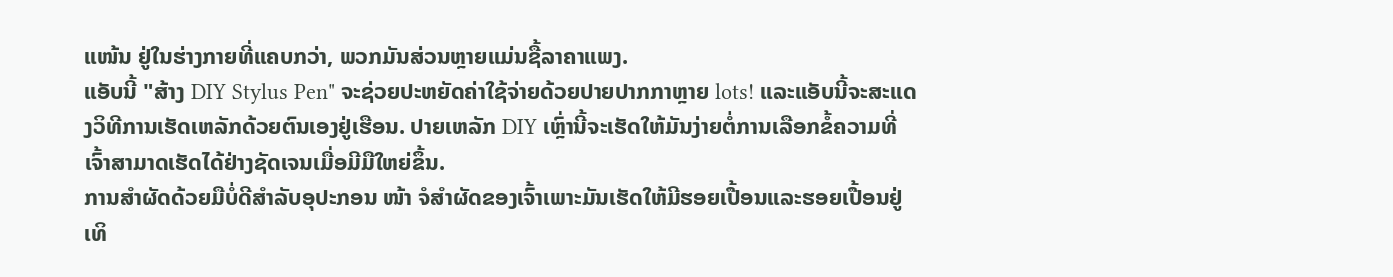ແໜ້ນ ຢູ່ໃນຮ່າງກາຍທີ່ແຄບກວ່າ, ພວກມັນສ່ວນຫຼາຍແມ່ນຊື້ລາຄາແພງ.
ແອັບນີ້ "ສ້າງ DIY Stylus Pen" ຈະຊ່ວຍປະຫຍັດຄ່າໃຊ້ຈ່າຍດ້ວຍປາຍປາກກາຫຼາຍ lots! ແລະແອັບນີ້ຈະສະແດງວິທີການເຮັດເຫລັກດ້ວຍຕົນເອງຢູ່ເຮືອນ. ປາຍເຫລັກ DIY ເຫຼົ່ານີ້ຈະເຮັດໃຫ້ມັນງ່າຍຕໍ່ການເລືອກຂໍ້ຄວາມທີ່ເຈົ້າສາມາດເຮັດໄດ້ຢ່າງຊັດເຈນເມື່ອມີມືໃຫຍ່ຂຶ້ນ.
ການສໍາຜັດດ້ວຍມືບໍ່ດີສໍາລັບອຸປະກອນ ໜ້າ ຈໍສໍາຜັດຂອງເຈົ້າເພາະມັນເຮັດໃຫ້ມີຮອຍເປື້ອນແລະຮອຍເປື້ອນຢູ່ເທິ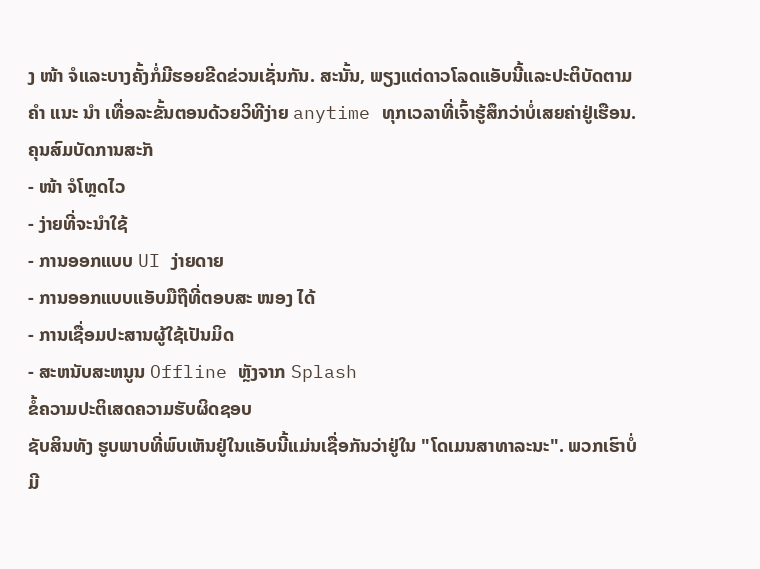ງ ໜ້າ ຈໍແລະບາງຄັ້ງກໍ່ມີຮອຍຂີດຂ່ວນເຊັ່ນກັນ. ສະນັ້ນ, ພຽງແຕ່ດາວໂລດແອັບນີ້ແລະປະຕິບັດຕາມ ຄຳ ແນະ ນຳ ເທື່ອລະຂັ້ນຕອນດ້ວຍວິທີງ່າຍ anytime ທຸກເວລາທີ່ເຈົ້າຮູ້ສຶກວ່າບໍ່ເສຍຄ່າຢູ່ເຮືອນ.
ຄຸນສົມບັດການສະັກ
- ໜ້າ ຈໍໂຫຼດໄວ
- ງ່າຍທີ່ຈະນໍາໃຊ້
- ການອອກແບບ UI ງ່າຍດາຍ
- ການອອກແບບແອັບມືຖືທີ່ຕອບສະ ໜອງ ໄດ້
- ການເຊື່ອມປະສານຜູ້ໃຊ້ເປັນມິດ
- ສະຫນັບສະຫນູນ Offline ຫຼັງຈາກ Splash
ຂໍ້ຄວາມປະຕິເສດຄວາມຮັບຜິດຊອບ
ຊັບສິນທັງ ຮູບພາບທີ່ພົບເຫັນຢູ່ໃນແອັບນີ້ແມ່ນເຊື່ອກັນວ່າຢູ່ໃນ "ໂດເມນສາທາລະນະ". ພວກເຮົາບໍ່ມີ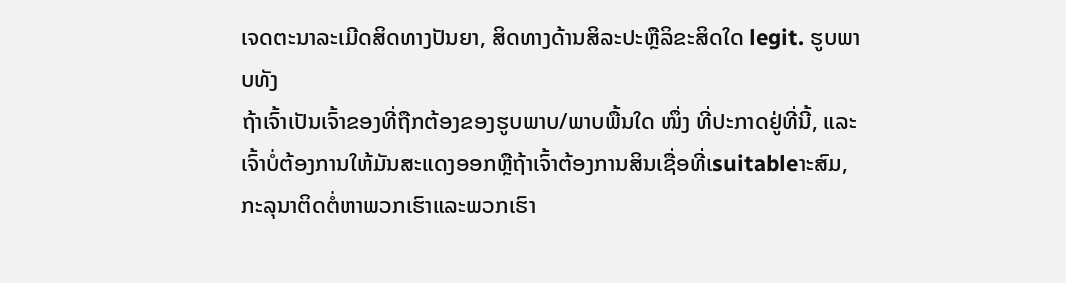ເຈດຕະນາລະເມີດສິດທາງປັນຍາ, ສິດທາງດ້ານສິລະປະຫຼືລິຂະສິດໃດ legit. ຮູບພາບທັງ
ຖ້າເຈົ້າເປັນເຈົ້າຂອງທີ່ຖືກຕ້ອງຂອງຮູບພາບ/ພາບພື້ນໃດ ໜຶ່ງ ທີ່ປະກາດຢູ່ທີ່ນີ້, ແລະເຈົ້າບໍ່ຕ້ອງການໃຫ້ມັນສະແດງອອກຫຼືຖ້າເຈົ້າຕ້ອງການສິນເຊື່ອທີ່ເsuitableາະສົມ, ກະລຸນາຕິດຕໍ່ຫາພວກເຮົາແລະພວກເຮົາ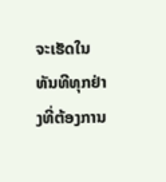ຈະເຮັດໃນທັນທີທຸກຢ່າງທີ່ຕ້ອງການ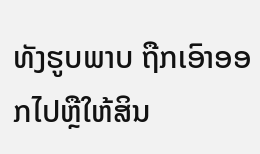ທັງຮູບພາບ ຖືກເອົາອອກໄປຫຼືໃຫ້ສິນ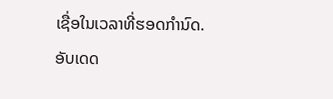ເຊື່ອໃນເວລາທີ່ຮອດກໍານົດ.
ອັບເດດ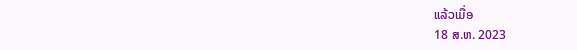ແລ້ວເມື່ອ
18 ສ.ຫ. 2023